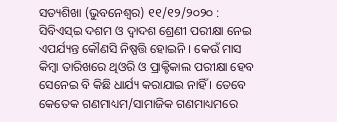ସତ୍ୟଶିଖା (ଭୁବନେଶ୍ୱର) ୧୧/୧୨/୨୦୨୦ : ସିବିଏସ୍ଇ ଦଶମ ଓ ଦ୍ବାଦଶ ଶ୍ରେଣୀ ପରୀକ୍ଷା ନେଇ ଏପର୍ଯ୍ୟନ୍ତ କୌଣସି ନିଷ୍ପତ୍ତି ହୋଇନି । କେଉଁ ମାସ କିମ୍ବା ତାରିଖରେ ଥିଓରି ଓ ପ୍ରାକ୍ଟିକାଲ ପରୀକ୍ଷା ହେବ ସେନେଇ ବି କିଛି ଧାର୍ଯ୍ୟ କରାଯାଇ ନାହିଁ । ତେବେ କେତେକ ଗଣମାଧ୍ୟମ/ସାମାଜିକ ଗଣମାଧ୍ୟମରେ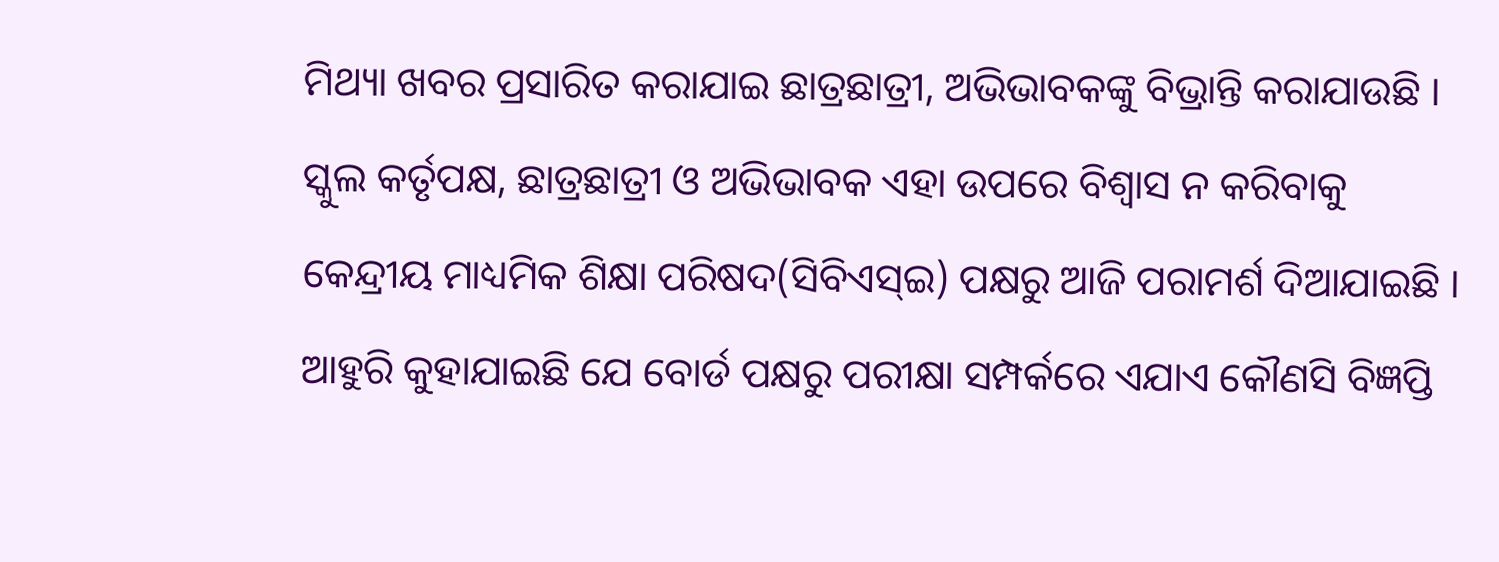ମିଥ୍ୟା ଖବର ପ୍ରସାରିତ କରାଯାଇ ଛାତ୍ରଛାତ୍ରୀ, ଅଭିଭାବକଙ୍କୁ ବିଭ୍ରାନ୍ତି କରାଯାଉଛି । ସ୍କୁଲ କର୍ତୃପକ୍ଷ, ଛାତ୍ରଛାତ୍ରୀ ଓ ଅଭିଭାବକ ଏହା ଉପରେ ବିଶ୍ବାସ ନ କରିବାକୁ କେନ୍ଦ୍ରୀୟ ମାଧ୍ୟମିକ ଶିକ୍ଷା ପରିଷଦ(ସିବିଏସ୍ଇ) ପକ୍ଷରୁ ଆଜି ପରାମର୍ଶ ଦିଆଯାଇଛି । ଆହୁରି କୁହାଯାଇଛି ଯେ ବୋର୍ଡ ପକ୍ଷରୁ ପରୀକ୍ଷା ସମ୍ପର୍କରେ ଏଯାଏ କୌଣସି ବିଜ୍ଞପ୍ତି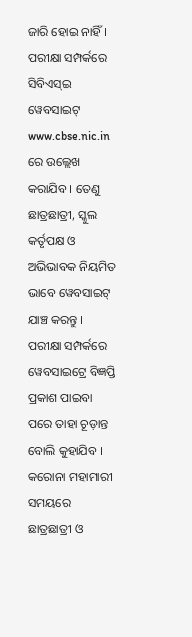ଜାରି ହୋଇ ନାହିଁ । ପରୀକ୍ଷା ସମ୍ପର୍କରେ ସିବିଏସ୍ଇ ୱେବସାଇଟ୍ www.cbse.nic.in ରେ ଉଲ୍ଲେଖ କରାଯିବ । ତେଣୁ ଛାତ୍ରଛାତ୍ରୀ, ସ୍କୁଲ କର୍ତୃପକ୍ଷ ଓ ଅଭିଭାବକ ନିୟମିତ ଭାବେ ୱେବସାଇଟ୍ ଯାଞ୍ଚ କରନ୍ତୁ । ପରୀକ୍ଷା ସମ୍ପର୍କରେ ୱେବସାଇଟ୍ରେ ବିଜ୍ଞପ୍ତି ପ୍ରକାଶ ପାଇବା ପରେ ତାହା ଚୂଡ଼ାନ୍ତ ବୋଲି କୁହାଯିବ । କରୋନା ମହାମାରୀ ସମୟରେ ଛାତ୍ରଛାତ୍ରୀ ଓ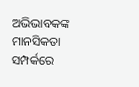ଅଭିଭାବକଙ୍କ ମାନସିକତା ସମ୍ପର୍କରେ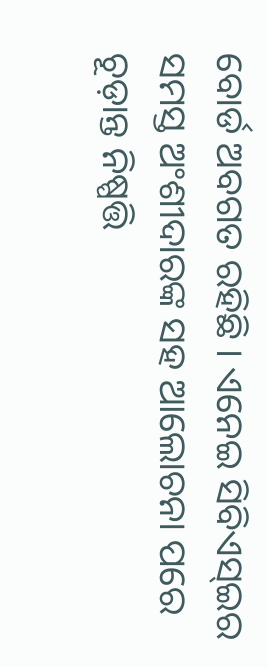ବୋର୍ଡ ଅବଗତ ରହିଛି । ଏନେଇ ସିବିଏସ୍ଇର ସମସ୍ତ ଅଂଶୀଦାରଙ୍କ ସହ ଆଲୋଚନା ପରେ ଚୂଡ଼ାନ୍ତ ନିଷ୍ପତ୍ତି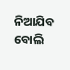ନିଆଯିବ ବୋଲି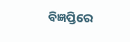ବିଜ୍ଞପ୍ତିରେ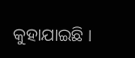କୁହାଯାଇଛି ।